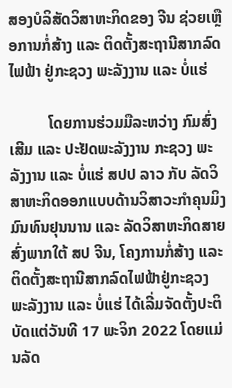ສອງບໍລິສັດວິສາຫະກິດຂອງ ຈີນ ຊ່ວຍເຫຼືອການກໍ່ສ້າງ ແລະ ຕິດຕັ້ງສະຖານີສາກລົດໄຟຟ້າ ຢູ່ກະຊວງ ພະລັງງານ ແລະ ບໍ່ແຮ່

          ໂດຍການຮ່ວມມືລະຫວ່າງ ກົມສົ່ງເສີມ ແລະ ປະຢັດພະລັງງານ ກະຊວງ ພະລັງງານ ແລະ ບໍ່ແຮ່ ສປປ ລາວ ກັບ ລັດວິສາຫະກິດອອກແບບດ້ານວິສາວະກຳຄຸນມິງ ມົນທົນຢຸນນານ ແລະ ລັດວິສາຫະກິດສາຍສົ່ງພາກໃຕ້ ສປ ຈີນ, ໂຄງການກໍ່ສ້າງ ແລະ ຕິດຕັ້ງສະຖານີສາກລົດໄຟຟ້າຢູ່ກະຊວງ ພະລັງງານ ແລະ ບໍ່ແຮ່ ໄດ້ເລີ່ມຈັດຕັ້ງປະຕິບັດແຕ່ວັນທີ 17 ພະຈິກ 2022 ໂດຍແມ່ນລັດ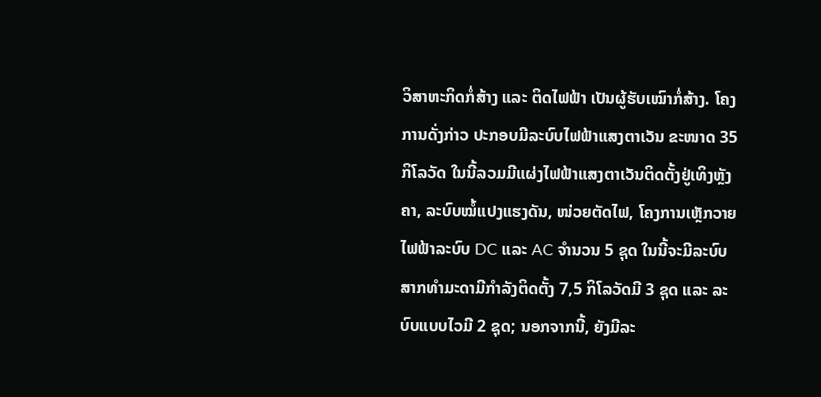ວິສາຫະກິດກໍ່ສ້າງ ແລະ ຕິດໄຟຟ້າ ເປັນຜູ້ຮັບເໝົາກໍ່ສ້າງ. ໂຄງການດັ່ງກ່າວ ປະກອບມີລະບົບໄຟຟ້າແສງຕາເວັນ ຂະໜາດ 35 ກິໂລວັດ ໃນນີ້ລວມມີແຜ່ງໄຟຟ້າແສງຕາເວັນຕິດຕັ້ງຢູ່ເທິງຫຼັງຄາ, ລະບົບໝໍ້ແປງແຮງດັນ, ໜ່ວຍຕັດໄຟ, ໂຄງການເຫຼັກວາຍໄຟຟ້າລະບົບ DC ແລະ AC ຈຳນວນ 5 ຊຸດ ໃນນີ້ຈະມີລະບົບສາກທຳມະດາມີກຳລັງຕິດຕັ້ງ 7,5 ກິໂລວັດມີ 3 ຊຸດ ແລະ ລະບົບແບບໄວມີ 2 ຊຸດ; ນອກຈາກນີ້, ຍັງມີລະ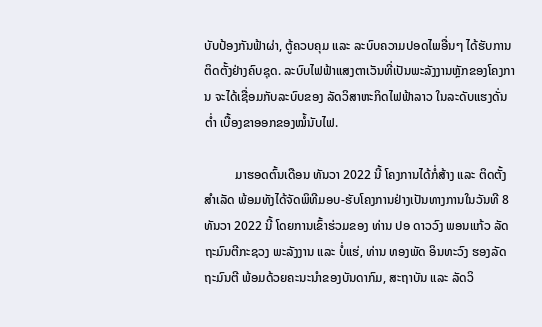ບັບປ້ອງກັນຟ້າຜ່າ, ຕູ້ຄວບຄຸມ ແລະ ລະບົບຄວາມປອດໄພອື່ນໆ ໄດ້ຮັບການຕິດຕັ້ງຢ່າງຄົບຊຸດ. ລະບົບໄຟຟ້າແສງຕາເວັນທີ່ເປັນພະລັງງານຫຼັກຂອງໂຄງການ ຈະໄດ້ເຊື່ອມກັບລະບົບຂອງ ລັດວິສາຫະກິດໄຟຟ້າລາວ ໃນລະດັບແຮງດັ່ນຕໍ່າ ເບື້ອງຂາອອກຂອງໝໍ້ນັບໄຟ.

          ມາຮອດຕົ້ນເດືອນ ທັນວາ 2022 ນີ້ ໂຄງການໄດ້ກໍ່ສ້າງ ແລະ ຕິດຕັ້ງສຳເລັດ ພ້ອມທັງໄດ້ຈັດພິທີມອບ-ຮັບໂຄງການຢ່າງເປັນທາງການໃນວັນທີ 8 ທັນວາ 2022 ນີ້ ໂດຍການເຂົ້າຮ່ວມຂອງ ທ່ານ ປອ ດາວວົງ ພອນແກ້ວ ລັດຖະມົນຕີກະຊວງ ພະລັງງານ ແລະ ບໍ່ແຮ່, ທ່ານ ທອງພັດ ອິນທະວົງ ຮອງລັດຖະມົນຕີ ພ້ອມດ້ວຍຄະນະນຳຂອງບັນດາກົມ, ສະຖາບັນ ແລະ ລັດວິ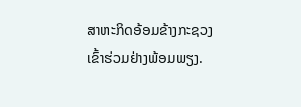ສາຫະກິດອ້ອມຂ້າງກະຊວງ ເຂົ້າຮ່ວມຢ່າງພ້ອມພຽງ.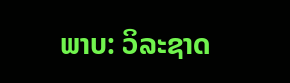ພາບ: ວິລະຊາດ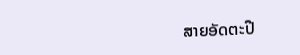ສາຍອັດຕະປື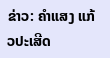ຂ່າວ: ຄຳແສງ ແກ້ວປະເສີດ